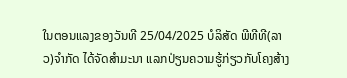ໃນຕອນແລງຂອງວັນທີ 25/04/2025 ບໍລິສັດ ພີທີທີ(ລາວ)ຈຳກັດ ໄດ້ຈັດສຳມະນາ ແລກປ່ຽນຄວາມຮູ້ກ່ຽວກັບໂຄງສ້າງ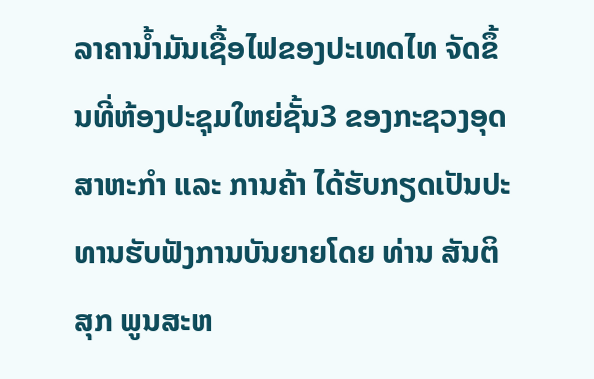ລາຄານ້ຳມັນເຊື້ອໄຟຂອງປະເທດໄທ ຈັດຂຶ້ນທີ່ຫ້ອງປະຊຸມໃຫຍ່ຊັ້ນ3 ຂອງກະຊວງອຸດສາຫະກຳ ແລະ ການຄ້າ ໄດ້ຮັບກຽດເປັນປະທານຮັບຟັງການບັນຍາຍໂດຍ ທ່ານ ສັນຕິສຸກ ພູນສະຫ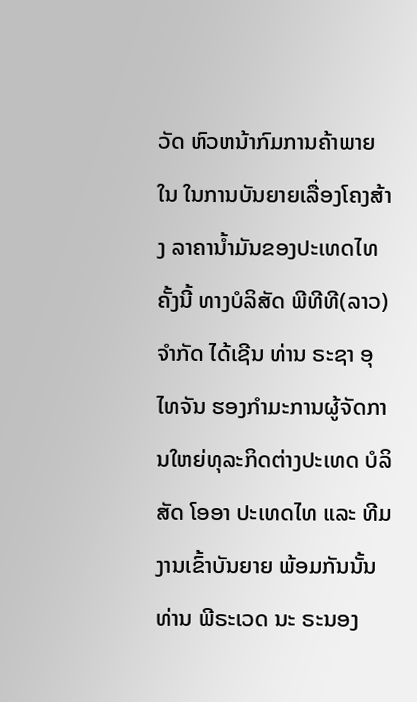ວັດ ຫົວຫນ້າກົມການຄ້າພາຍໃນ ໃນການບັນຍາຍເລື່ອງໂຄງສ້າງ ລາຄານ້ຳມັນຂອງປະເທດໄທຄັ້ງນີ້ ທາງບໍລິສັດ ພີທີທີ(ລາວ) ຈຳກັດ ໄດ້ເຊີນ ທ່ານ ຣະຊາ ອຸໄທຈັນ ຮອງກຳມະການຜູ້ຈັດການໃຫຍ່ທຸລະກິດຕ່າງປະເທດ ບໍລິສັດ ໂອອາ ປະເທດໄທ ແລະ ທີມງານເຂົ້າບັນຍາຍ ພ້ອມກັນນັ້ນ ທ່ານ ພີຣະເວດ ນະ ຣະນອງ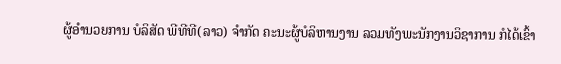ຜູ້ອຳນວຍການ ບໍລິສັດ ພີທີທີ(ລາວ) ຈຳກັດ ຄະນະຜູ້ບໍລິຫານງານ ລວມທັງພະນັກງານວິຊາການ ກໍໄດ້ເຂົ້າ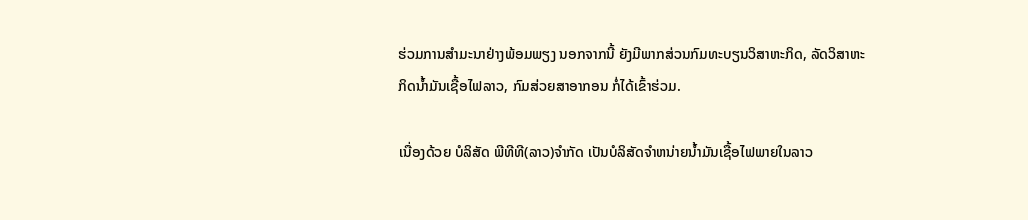ຮ່ວມການສຳມະນາຢ່າງພ້ອມພຽງ ນອກຈາກນີ້ ຍັງມີພາກສ່ວນກົມທະບຽນວິສາຫະກິດ, ລັດວິສາຫະກິດນ້ຳມັນເຊື້ອໄຟລາວ, ກົມສ່ວຍສາອາກອນ ກໍ່ໄດ້ເຂົ້າຮ່ວມ.

ເນື່ອງດ້ວຍ ບໍລິສັດ ພີທີທີ(ລາວ)ຈຳກັດ ເປັນບໍລິສັດຈຳຫນ່າຍນ້ຳມັນເຊື້ອໄຟພາຍໃນລາວ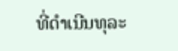ທີ່ດຳເນີນທຸລະ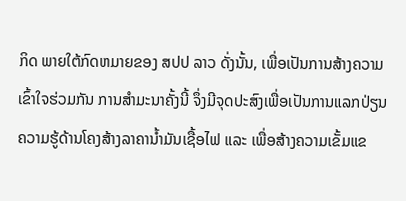ກິດ ພາຍໃຕ້ກົດຫມາຍຂອງ ສປປ ລາວ ດັ່ງນັ້ນ, ເພື່ອເປັນການສ້າງຄວາມເຂົ້າໃຈຮ່ວມກັນ ການສຳມະນາຄັ້ງນີ້ ຈຶ່ງມີຈຸດປະສົງເພື່ອເປັນການແລກປ່ຽນຄວາມຮູ້ດ້ານໂຄງສ້າງລາຄານ້ຳມັນເຊື້ອໄຟ ແລະ ເພື່ອສ້າງຄວາມເຂັ້ມແຂ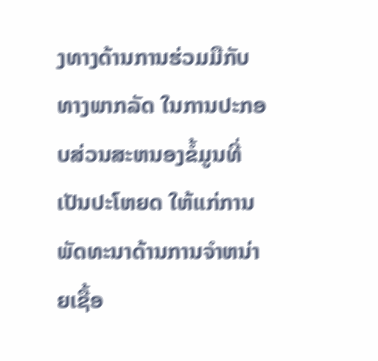ງທາງດ້ານການຮ່ວມມືກັບທາງພາກລັດ ໃນການປະກອບສ່ວນສະຫນອງຂໍ້ມູນທີ່ເປັນປະໂຫຍດ ໃຫ້ແກ່ການພັດທະນາດ້ານການຈຳຫນ່າຍເຊື້ອ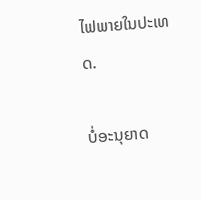ໄຟພາຍໃນປະເທດ.

ບໍ່ອະນຸຍາດ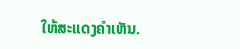ໃຫ້ສະແດງຄຳເຫັນ.